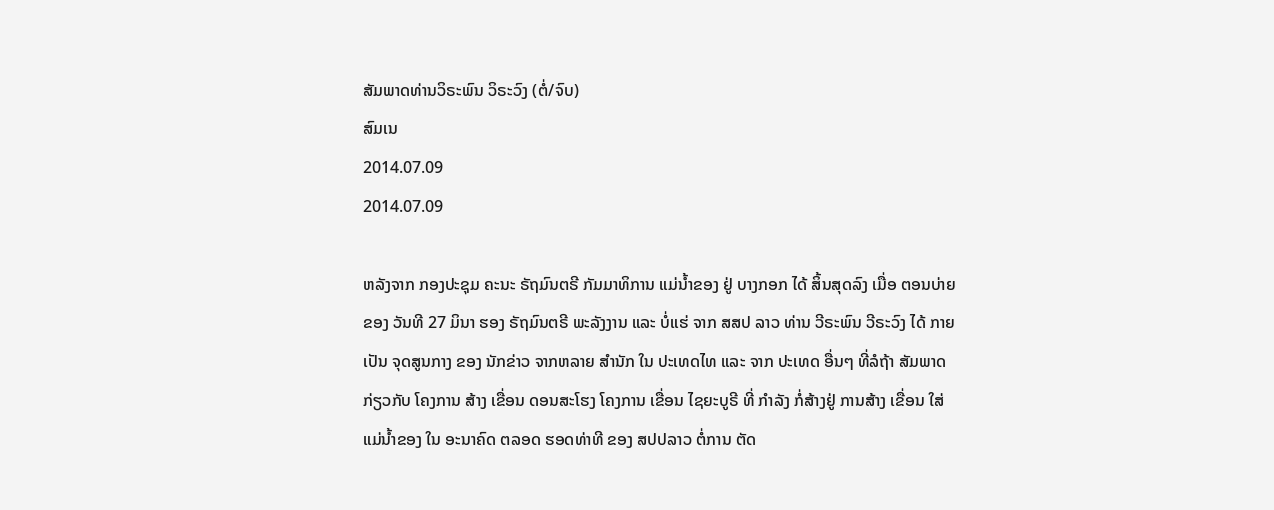ສັມພາດທ່ານວິຣະພົນ ວິຣະວົງ (ຕໍ່/ຈົບ)
ສົມເນ
2014.07.09
2014.07.09

ຫລັງຈາກ ກອງປະຊຸມ ຄະນະ ຣັຖມົນຕຣີ ກັມມາທິການ ແມ່ນໍ້າຂອງ ຢູ່ ບາງກອກ ໄດ້ ສິ້ນສຸດລົງ ເມື່ອ ຕອນບ່າຍ ຂອງ ວັນທີ 27 ມິນາ ຮອງ ຣັຖມົນຕຣີ ພະລັງງານ ແລະ ບໍ່ແຮ່ ຈາກ ສສປ ລາວ ທ່ານ ວີຣະພົນ ວີຣະວົງ ໄດ້ ກາຍເປັນ ຈຸດສູນກາງ ຂອງ ນັກຂ່າວ ຈາກຫລາຍ ສໍານັກ ໃນ ປະເທດໄທ ແລະ ຈາກ ປະເທດ ອື່ນໆ ທີ່ລໍຖ້າ ສັມພາດ ກ່ຽວກັບ ໂຄງການ ສ້າງ ເຂື່ອນ ດອນສະໂຮງ ໂຄງການ ເຂື່ອນ ໄຊຍະບູຣີ ທີ່ ກໍາລັງ ກໍ່ສ້າງຢູ່ ການສ້າງ ເຂື່ອນ ໃສ່ ແມ່ນໍ້າຂອງ ໃນ ອະນາຄົດ ຕລອດ ຮອດທ່າທີ ຂອງ ສປປລາວ ຕໍ່ການ ຕັດ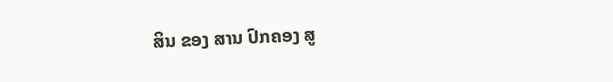ສິນ ຂອງ ສານ ປົກຄອງ ສູ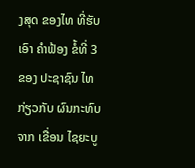ງສຸດ ຂອງໄທ ທີ່ຮັບເອົາ ຄໍາຟ້ອງ ຂໍ້ທີ່ 3 ຂອງ ປະຊາຊົນ ໄທ ກ່ຽວກັບ ຜົນກະທົບ ຈາກ ເຂື່ອນ ໄຊຍະບູ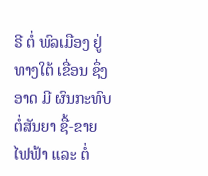ຣີ ຕໍ່ ພົລເມືອງ ຢູ່ທາງໃຕ້ ເຂື່ອນ ຊຶ່ງອາດ ມີ ຜົນກະທົບ ຕໍ່ສັນຍາ ຊື້-ຂາຍ ໄຟຟ້າ ແລະ ຕໍ່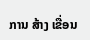ການ ສ້າງ ເຂື່ອນ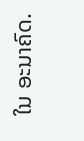ໃນ ອະນາຄົດ.